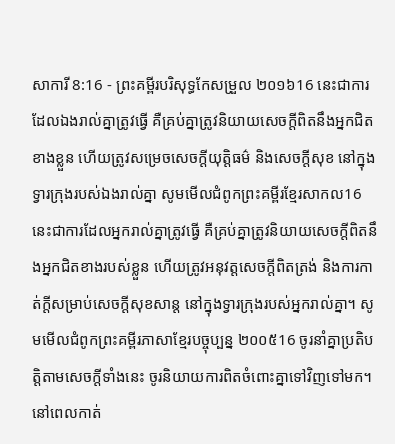សាការី 8:16 - ព្រះគម្ពីរបរិសុទ្ធកែសម្រួល ២០១៦16 នេះជាការដែលឯងរាល់គ្នាត្រូវធ្វើ គឺគ្រប់គ្នាត្រូវនិយាយសេចក្ដីពិតនឹងអ្នកជិតខាងខ្លួន ហើយត្រូវសម្រេចសេចក្ដីយុត្តិធម៌ និងសេចក្ដីសុខ នៅក្នុងទ្វារក្រុងរបស់ឯងរាល់គ្នា សូមមើលជំពូកព្រះគម្ពីរខ្មែរសាកល16 នេះជាការដែលអ្នករាល់គ្នាត្រូវធ្វើ គឺគ្រប់គ្នាត្រូវនិយាយសេចក្ដីពិតនឹងអ្នកជិតខាងរបស់ខ្លួន ហើយត្រូវអនុវត្តសេចក្ដីពិតត្រង់ និងការកាត់ក្ដីសម្រាប់សេចក្ដីសុខសាន្ត នៅក្នុងទ្វារក្រុងរបស់អ្នករាល់គ្នា។ សូមមើលជំពូកព្រះគម្ពីរភាសាខ្មែរបច្ចុប្បន្ន ២០០៥16 ចូរនាំគ្នាប្រតិបត្តិតាមសេចក្ដីទាំងនេះ ចូរនិយាយការពិតចំពោះគ្នាទៅវិញទៅមក។ នៅពេលកាត់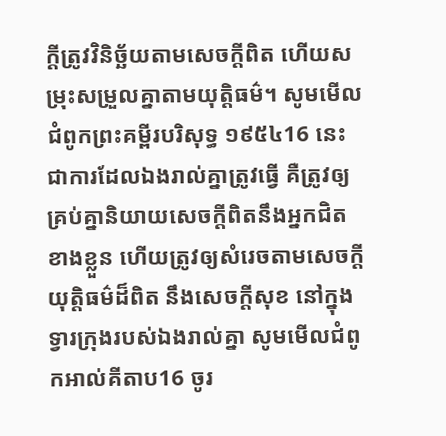ក្ដីត្រូវវិនិច្ឆ័យតាមសេចក្ដីពិត ហើយសម្រុះសម្រួលគ្នាតាមយុត្តិធម៌។ សូមមើលជំពូកព្រះគម្ពីរបរិសុទ្ធ ១៩៥៤16 នេះជាការដែលឯងរាល់គ្នាត្រូវធ្វើ គឺត្រូវឲ្យគ្រប់គ្នានិយាយសេចក្ដីពិតនឹងអ្នកជិតខាងខ្លួន ហើយត្រូវឲ្យសំរេចតាមសេចក្ដីយុត្តិធម៌ដ៏ពិត នឹងសេចក្ដីសុខ នៅក្នុងទ្វារក្រុងរបស់ឯងរាល់គ្នា សូមមើលជំពូកអាល់គីតាប16 ចូរ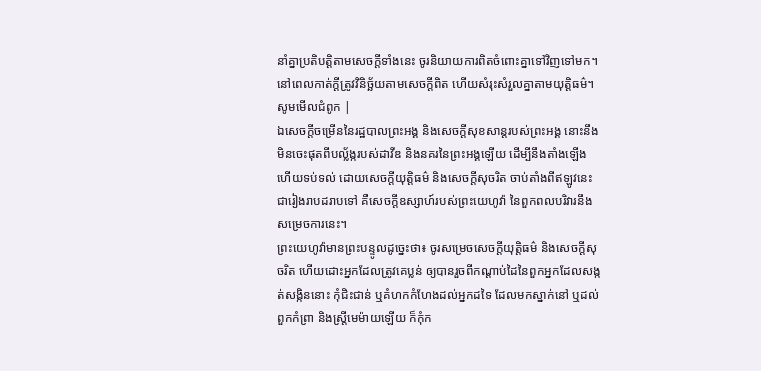នាំគ្នាប្រតិបត្តិតាមសេចក្ដីទាំងនេះ ចូរនិយាយការពិតចំពោះគ្នាទៅវិញទៅមក។ នៅពេលកាត់ក្ដីត្រូវវិនិច្ឆ័យតាមសេចក្ដីពិត ហើយសំរុះសំរួលគ្នាតាមយុត្តិធម៌។ សូមមើលជំពូក |
ឯសេចក្ដីចម្រើននៃរដ្ឋបាលព្រះអង្គ និងសេចក្ដីសុខសាន្តរបស់ព្រះអង្គ នោះនឹងមិនចេះផុតពីបល្ល័ង្ករបស់ដាវីឌ និងនគរនៃព្រះអង្គឡើយ ដើម្បីនឹងតាំងឡើង ហើយទប់ទល់ ដោយសេចក្ដីយុត្តិធម៌ និងសេចក្ដីសុចរិត ចាប់តាំងពីឥឡូវនេះ ជារៀងរាបដរាបទៅ គឺសេចក្ដីឧស្សាហ៍របស់ព្រះយេហូវ៉ា នៃពួកពលបរិវារនឹងសម្រេចការនេះ។
ព្រះយេហូវ៉ាមានព្រះបន្ទូលដូច្នេះថា៖ ចូរសម្រេចសេចក្ដីយុត្តិធម៌ និងសេចក្ដីសុចរិត ហើយដោះអ្នកដែលត្រូវគេប្លន់ ឲ្យបានរួចពីកណ្ដាប់ដៃនៃពួកអ្នកដែលសង្កត់សង្កិននោះ កុំជិះជាន់ ឬគំហកកំហែងដល់អ្នកដទៃ ដែលមកស្នាក់នៅ ឬដល់ពួកកំព្រា និងស្ត្រីមេម៉ាយឡើយ ក៏កុំក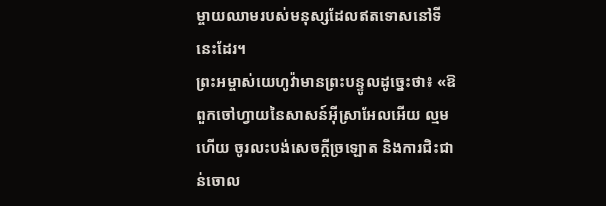ម្ចាយឈាមរបស់មនុស្សដែលឥតទោសនៅទីនេះដែរ។
ព្រះអម្ចាស់យេហូវ៉ាមានព្រះបន្ទូលដូច្នេះថា៖ «ឱពួកចៅហ្វាយនៃសាសន៍អ៊ីស្រាអែលអើយ ល្មមហើយ ចូរលះបង់សេចក្ដីច្រឡោត និងការជិះជាន់ចោល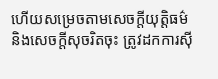ហើយសម្រេចតាមសេចក្ដីយុត្តិធម៌ និងសេចក្ដីសុចរិតចុះ ត្រូវដកការស៊ី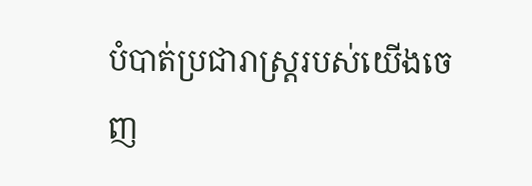បំបាត់ប្រជារាស្ត្ររបស់យើងចេញ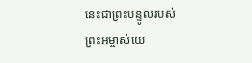នេះជាព្រះបន្ទូលរបស់ព្រះអម្ចាស់យេ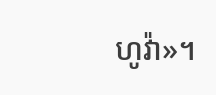ហូវ៉ា»។